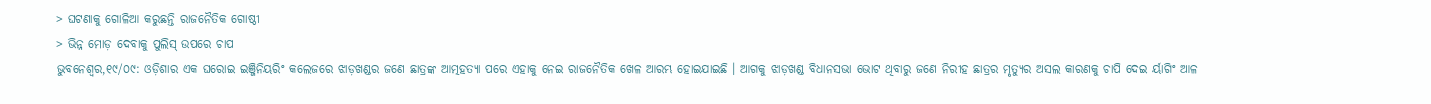> ଘଟଣାକୁ ଗୋଳିଆ କରୁଛନ୍ତି ରାଜନୈତିକ ଗୋଷ୍ଠୀ
> ଭିନ୍ନ ମୋଡ଼ ଦେବାକୁ ପୁଲିସ୍ ଉପରେ ଚାପ
ଭୁବନେଶ୍ୱର,୧୯/୦୯: ଓଡ଼ିଶାର ଏକ ଘରୋଇ ଇଞ୍ଜିନିୟରିଂ କଲେଜରେ ଝାଡ଼ଖଣ୍ଡର ଜଣେ ଛାତ୍ରଙ୍କ ଆତ୍ମହତ୍ୟା ପରେ ଏହାକୁ ନେଇ ରାଜନୈତିକ ଖେଳ ଆରମ୍ଭ ହୋଇଯାଇଛି । ଆଗକୁ ଝାଡ଼ଖଣ୍ଡ ବିଧାନସଭା ଭୋଟ ଥିବାରୁ ଜଣେ ନିରୀହ ଛାତ୍ରର ମୃତ୍ୟୁର ଅସଲ କାରଣକୁ ଚାପି ଦେଇ ର୍ୟାଗିଂ ଆଳ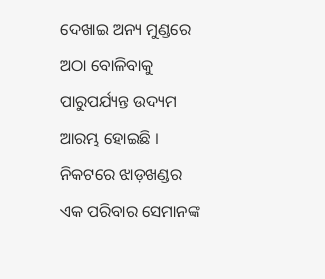ଦେଖାଇ ଅନ୍ୟ ମୁଣ୍ଡରେ ଅଠା ବୋଳିବାକୁ ପାରୁପର୍ଯ୍ୟନ୍ତ ଉଦ୍ୟମ ଆରମ୍ଭ ହୋଇଛି ।
ନିକଟରେ ଝାଡ଼ଖଣ୍ଡର ଏକ ପରିବାର ସେମାନଙ୍କ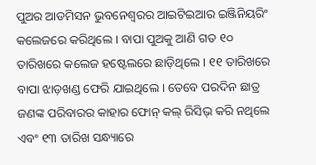ପୁଅର ଆଡମିସନ ଭୁବନେଶ୍ୱରର ଆଇଟିଇଆର ଇଞ୍ଜିନିୟରିଂ କଲେଜରେ କରିଥିଲେ । ବାପା ପୁଅକୁ ଆଣି ଗତ ୧୦ ତାରିଖରେ କଲେଜ ହଷ୍ଟେଲରେ ଛାଡ଼ିଥିଲେ । ୧୧ ତାରିଖରେ ବାପା ଝାଡ଼ଖଣ୍ଡ ଫେରି ଯାଇଥିଲେ । ତେବେ ପରଦିନ ଛାତ୍ର ଜଣଙ୍କ ପରିବାରର କାହାର ଫୋନ୍ କଲ୍ ରିସିଭ୍ କରି ନଥିଲେ ଏବଂ ୧୩ ତାରିଖ ସନ୍ଧ୍ୟାରେ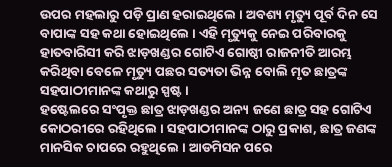ଉପର ମହଲାରୁ ପଡ଼ି ପ୍ରାଣ ହରାଇଥିଲେ । ଅବଶ୍ୟ ମୃତ୍ୟୁ ପୂର୍ବ ଦିନ ସେ ବାପାଙ୍କ ସହ କଥା ହୋଇଥିଲେ । ଏହି ମୃତ୍ୟୁକୁ ନେଇ ପରିବାରକୁ ହାତବାରିସୀ କରି ଝାଡ଼ଖଣ୍ଡର ଗୋଟିଏ ଗୋଷ୍ଠୀ ରାଜନୀତି ଆରମ୍ଭ କରିଥିବା ବେଳେ ମୃତ୍ୟୁ ପଛର ସତ୍ୟତା ଭିନ୍ନ ବୋଲି ମୃତ ଛାତ୍ରଙ୍କ ସହପାଠୀମାନଙ୍କ କଥାରୁ ସ୍ପଷ୍ଟ ।
ହଷ୍ଟେଲରେ ସଂପୃକ୍ତ ଛାତ୍ର ଝାଡ଼ଖଣ୍ଡର ଅନ୍ୟ ଜଣେ ଛାତ୍ର ସହ ଗୋଟିଏ କୋଠରୀରେ ରହିଥିଲେ । ସହପାଠୀମାନଙ୍କ ଠାରୁ ପ୍ରକାଶ, ଛାତ୍ର ଜଣଙ୍କ ମାନସିକ ଚାପରେ ରହୁଥିଲେ । ଆଡମିସନ ପରେ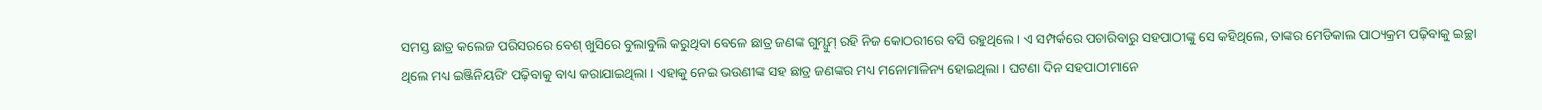ସମସ୍ତ ଛାତ୍ର କଲେଜ ପରିସରରେ ବେଶ୍ ଖୁସିରେ ବୁଲାବୁଲି କରୁଥିବା ବେଳେ ଛାତ୍ର ଜଣଙ୍କ ଗୁମ୍ସୁମ୍ ରହି ନିଜ କୋଠରୀରେ ବସି ରହୁଥିଲେ । ଏ ସମ୍ପର୍କରେ ପଚାରିବାରୁ ସହପାଠୀଙ୍କୁ ସେ କହିଥିଲେ, ତାଙ୍କର ମେଡିକାଲ ପାଠ୍ୟକ୍ରମ ପଢ଼ିବାକୁ ଇଚ୍ଛା ଥିଲେ ମଧ୍ୟ ଇଞ୍ଜିନିୟରିଂ ପଢ଼ିବାକୁ ବାଧ୍ୟ କରାଯାଇଥିଲା । ଏହାକୁ ନେଇ ଭଉଣୀଙ୍କ ସହ ଛାତ୍ର ଜଣଙ୍କର ମଧ୍ୟ ମନୋମାଳିନ୍ୟ ହୋଇଥିଲା । ଘଟଣା ଦିନ ସହପାଠୀମାନେ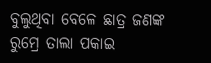ବୁଲୁଥିବା ବେଳେ ଛାତ୍ର ଜଣଙ୍କ ରୁମ୍ରେ ତାଲା ପକାଇ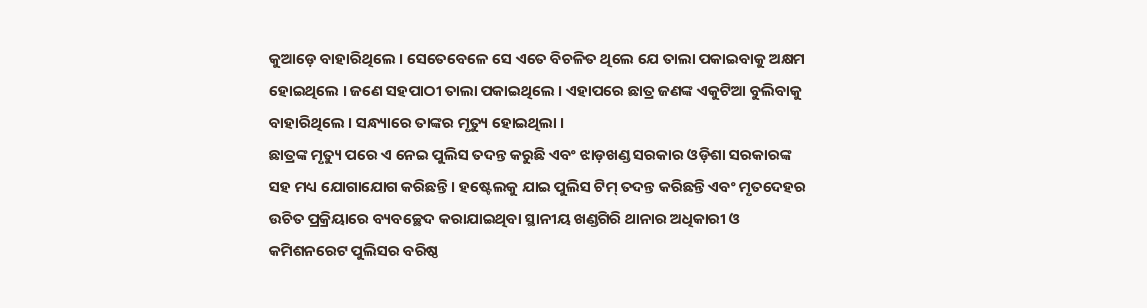କୁଆଡ଼େ ବାହାରିଥିଲେ । ସେତେବେଳେ ସେ ଏତେ ବିଚଳିତ ଥିଲେ ଯେ ତାଲା ପକାଇବାକୁ ଅକ୍ଷମ ହୋଇଥିଲେ । ଜଣେ ସହପାଠୀ ତାଲା ପକାଇଥିଲେ । ଏହାପରେ ଛାତ୍ର ଜଣଙ୍କ ଏକୁଟିଆ ବୁଲିବାକୁ ବାହାରିଥିଲେ । ସନ୍ଧ୍ୟାରେ ତାଙ୍କର ମୃତ୍ୟୁ ହୋଇଥିଲା ।
ଛାତ୍ରଙ୍କ ମୃତ୍ୟୁ ପରେ ଏ ନେଇ ପୁଲିସ ତଦନ୍ତ କରୁଛି ଏବଂ ଝାଡ଼ଖଣ୍ଡ ସରକାର ଓଡ଼ିଶା ସରକାରଙ୍କ ସହ ମଧ୍ୟ ଯୋଗାଯୋଗ କରିଛନ୍ତି । ହଷ୍ଟେଲକୁ ଯାଇ ପୁଲିସ ଟିମ୍ ତଦନ୍ତ କରିଛନ୍ତି ଏବଂ ମୃତଦେହର ଉଚିତ ପ୍ରକ୍ରିୟାରେ ବ୍ୟବଚ୍ଛେଦ କରାଯାଇଥିବା ସ୍ଥାନୀୟ ଖଣ୍ଡଗିରି ଥାନାର ଅଧିକାରୀ ଓ କମିଶନରେଟ ପୁଲିସର ବରିଷ୍ଠ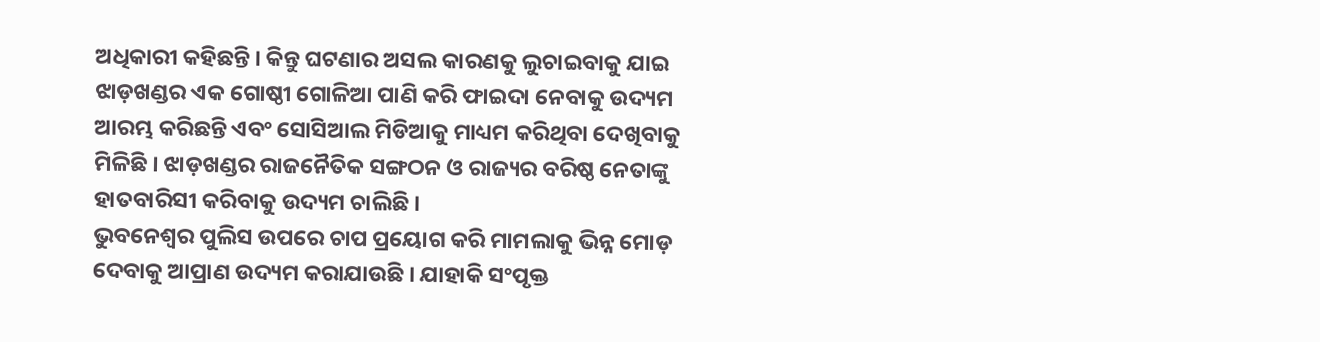ଅଧିକାରୀ କହିଛନ୍ତି । କିନ୍ତୁ ଘଟଣାର ଅସଲ କାରଣକୁ ଲୁଚାଇବାକୁ ଯାଇ ଝାଡ଼ଖଣ୍ଡର ଏକ ଗୋଷ୍ଠୀ ଗୋଳିଆ ପାଣି କରି ଫାଇଦା ନେବାକୁ ଉଦ୍ୟମ ଆରମ୍ଭ କରିଛନ୍ତି ଏବଂ ସୋସିଆଲ ମିଡିଆକୁ ମାଧ୍ୟମ କରିଥିବା ଦେଖିବାକୁ ମିଳିଛି । ଝାଡ଼ଖଣ୍ଡର ରାଜନୈତିକ ସଙ୍ଗଠନ ଓ ରାଜ୍ୟର ବରିଷ୍ଠ ନେତାଙ୍କୁ ହାତବାରିସୀ କରିବାକୁ ଉଦ୍ୟମ ଚାଲିଛି ।
ଭୁବନେଶ୍ୱର ପୁଲିସ ଉପରେ ଚାପ ପ୍ରୟୋଗ କରି ମାମଲାକୁ ଭିନ୍ନ ମୋଡ଼ ଦେବାକୁ ଆପ୍ରାଣ ଉଦ୍ୟମ କରାଯାଉଛି । ଯାହାକି ସଂପୃକ୍ତ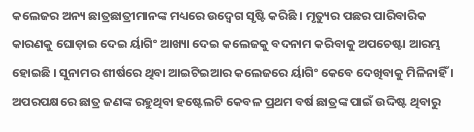କଲେଜର ଅନ୍ୟ ଛାତ୍ରଛାତ୍ରୀମାନଙ୍କ ମଧ୍ୟରେ ଉଦ୍ବେଗ ସୃଷ୍ଟି କରିଛି । ମୃତ୍ୟୁର ପଛର ପାରିବାରିକ କାରଣକୁ ଘୋଡ଼ାଇ ଦେଇ ର୍ୟାଗିଂ ଆଖ୍ୟା ଦେଇ କଲେଜକୁ ବଦନାମ କରିବାକୁ ଅପଚେଷ୍ଟା ଆରମ୍ଭ ହୋଇଛି । ସୁନାମର ଶୀର୍ଷରେ ଥିବା ଆଇଟିଇଆର କଲେଜରେ ର୍ୟାଗିଂ କେବେ ଦେଖିବାକୁ ମିଳିନାହିଁ । ଅପରପକ୍ଷରେ ଛାତ୍ର ଜଣଙ୍କ ରହୁଥିବା ହଷ୍ଟେଲଟି କେବଳ ପ୍ରଥମ ବର୍ଷ ଛାତ୍ରଙ୍କ ପାଇଁ ଉଦ୍ଦିଷ୍ଟ ଥିବାରୁ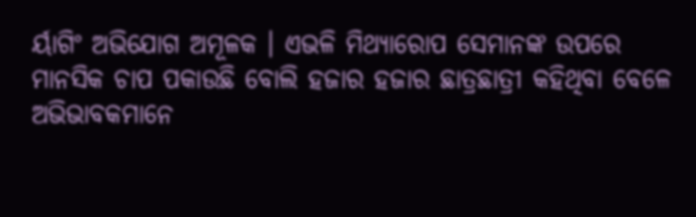ର୍ୟାଗିଂ ଅଭିଯୋଗ ଅମୂଳକ । ଏଭଳି ମିଥ୍ୟାରୋପ ସେମାନଙ୍କ ଉପରେ ମାନସିକ ଚାପ ପକାଉଛି ବୋଲି ହଜାର ହଜାର ଛାତ୍ରଛାତ୍ରୀ କହିଥିବା ବେଳେ ଅଭିଭାବକମାନେ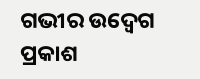ଗଭୀର ଉଦ୍ବେଗ ପ୍ରକାଶ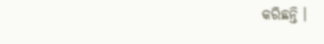କରିଛନ୍ତି ।